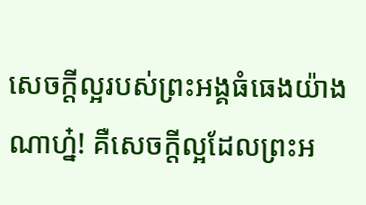សេចក្ដីល្អរបស់ព្រះអង្គធំធេងយ៉ាងណាហ្ន៎! គឺសេចក្ដីល្អដែលព្រះអ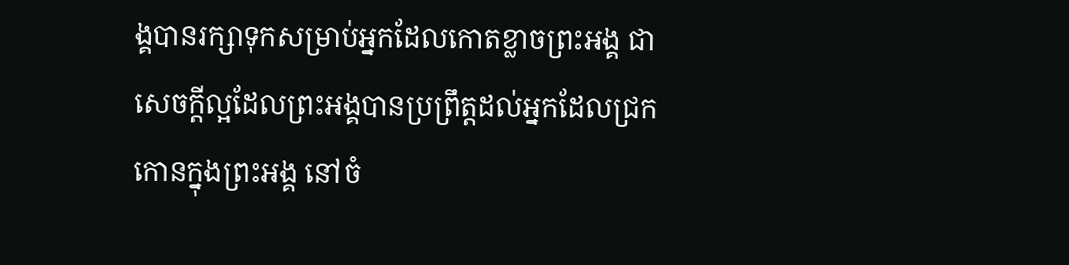ង្គបានរក្សាទុកសម្រាប់អ្នកដែលកោតខ្លាចព្រះអង្គ ជាសេចក្ដីល្អដែលព្រះអង្គបានប្រព្រឹត្តដល់អ្នកដែលជ្រកកោនក្នុងព្រះអង្គ នៅចំ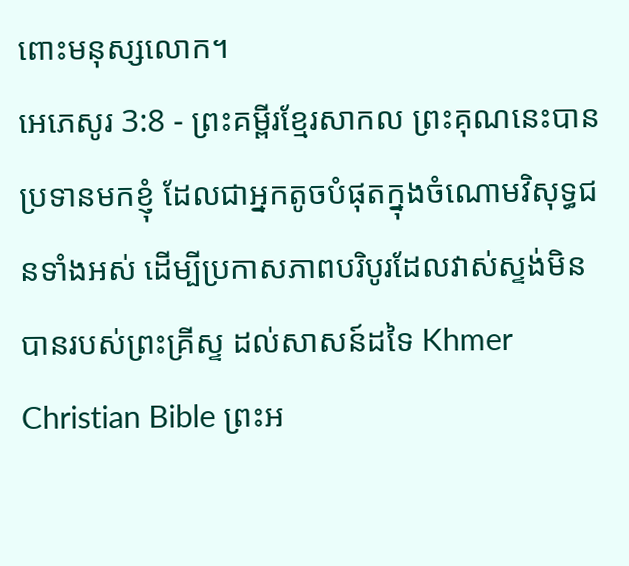ពោះមនុស្សលោក។
អេភេសូរ 3:8 - ព្រះគម្ពីរខ្មែរសាកល ព្រះគុណនេះបានប្រទានមកខ្ញុំ ដែលជាអ្នកតូចបំផុតក្នុងចំណោមវិសុទ្ធជនទាំងអស់ ដើម្បីប្រកាសភាពបរិបូរដែលវាស់ស្ទង់មិនបានរបស់ព្រះគ្រីស្ទ ដល់សាសន៍ដទៃ Khmer Christian Bible ព្រះអ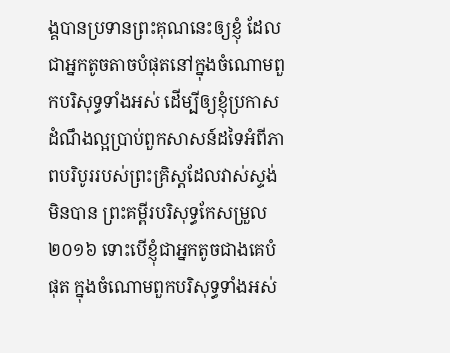ង្គបានប្រទានព្រះគុណនេះឲ្យខ្ញុំ ដែលជាអ្នកតូចតាចបំផុតនៅក្នុងចំណោមពួកបរិសុទ្ធទាំងអស់ ដើម្បីឲ្យខ្ញុំប្រកាសដំណឹងល្អប្រាប់ពួកសាសន៍ដទៃអំពីភាពបរិបូររបស់ព្រះគ្រិស្ដដែលវាស់ស្ទង់មិនបាន ព្រះគម្ពីរបរិសុទ្ធកែសម្រួល ២០១៦ ទោះបើខ្ញុំជាអ្នកតូចជាងគេបំផុត ក្នុងចំណោមពួកបរិសុទ្ធទាំងអស់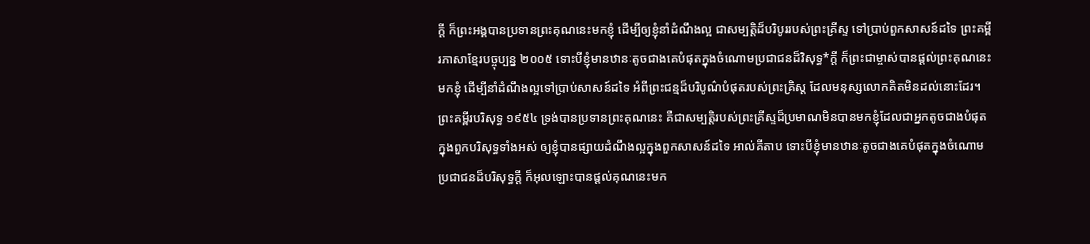ក្តី ក៏ព្រះអង្គបានប្រទានព្រះគុណនេះមកខ្ញុំ ដើម្បីឲ្យខ្ញុំនាំដំណឹងល្អ ជាសម្បត្តិដ៏បរិបូររបស់ព្រះគ្រីស្ទ ទៅប្រាប់ពួកសាសន៍ដទៃ ព្រះគម្ពីរភាសាខ្មែរបច្ចុប្បន្ន ២០០៥ ទោះបីខ្ញុំមានឋានៈតូចជាងគេបំផុតក្នុងចំណោមប្រជាជនដ៏វិសុទ្ធ*ក្ដី ក៏ព្រះជាម្ចាស់បានផ្ដល់ព្រះគុណនេះមកខ្ញុំ ដើម្បីនាំដំណឹងល្អទៅប្រាប់សាសន៍ដទៃ អំពីព្រះជន្មដ៏បរិបូណ៌បំផុតរបស់ព្រះគ្រិស្ត ដែលមនុស្សលោកគិតមិនដល់នោះដែរ។ ព្រះគម្ពីរបរិសុទ្ធ ១៩៥៤ ទ្រង់បានប្រទានព្រះគុណនេះ គឺជាសម្បត្តិរបស់ព្រះគ្រីស្ទដ៏ប្រមាណមិនបានមកខ្ញុំដែលជាអ្នកតូចជាងបំផុត ក្នុងពួកបរិសុទ្ធទាំងអស់ ឲ្យខ្ញុំបានផ្សាយដំណឹងល្អក្នុងពួកសាសន៍ដទៃ អាល់គីតាប ទោះបីខ្ញុំមានឋានៈតូចជាងគេបំផុតក្នុងចំណោមប្រជាជនដ៏បរិសុទ្ធក្ដី ក៏អុលឡោះបានផ្ដល់គុណនេះមក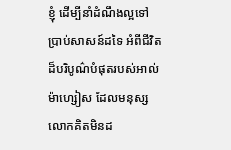ខ្ញុំ ដើម្បីនាំដំណឹងល្អទៅប្រាប់សាសន៍ដទៃ អំពីជីវិតដ៏បរិបូណ៌បំផុតរបស់អាល់ម៉ាហ្សៀស ដែលមនុស្សលោកគិតមិនដ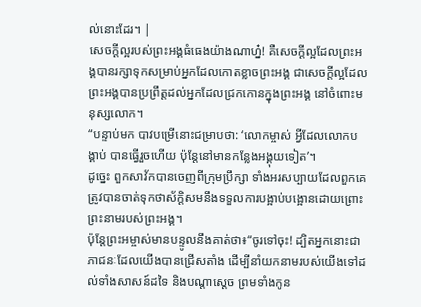ល់នោះដែរ។ |
សេចក្ដីល្អរបស់ព្រះអង្គធំធេងយ៉ាងណាហ្ន៎! គឺសេចក្ដីល្អដែលព្រះអង្គបានរក្សាទុកសម្រាប់អ្នកដែលកោតខ្លាចព្រះអង្គ ជាសេចក្ដីល្អដែលព្រះអង្គបានប្រព្រឹត្តដល់អ្នកដែលជ្រកកោនក្នុងព្រះអង្គ នៅចំពោះមនុស្សលោក។
“បន្ទាប់មក បាវបម្រើនោះជម្រាបថា: ‘លោកម្ចាស់ អ្វីដែលលោកបង្គាប់ បានធ្វើរួចហើយ ប៉ុន្តែនៅមានកន្លែងអង្គុយទៀត’។
ដូច្នេះ ពួកសាវ័កបានចេញពីក្រុមប្រឹក្សា ទាំងអរសប្បាយដែលពួកគេត្រូវបានចាត់ទុកថាស័ក្ដិសមនឹងទទួលការបង្អាប់បង្អោនដោយព្រោះព្រះនាមរបស់ព្រះអង្គ។
ប៉ុន្តែព្រះអម្ចាស់មានបន្ទូលនឹងគាត់ថា៖“ចូរទៅចុះ! ដ្បិតអ្នកនោះជាភាជនៈដែលយើងបានជ្រើសតាំង ដើម្បីនាំយកនាមរបស់យើងទៅដល់ទាំងសាសន៍ដទៃ និងបណ្ដាស្ដេច ព្រមទាំងកូន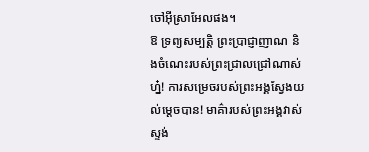ចៅអ៊ីស្រាអែលផង។
ឱ ទ្រព្យសម្បត្តិ ព្រះប្រាជ្ញាញាណ និងចំណេះរបស់ព្រះជ្រាលជ្រៅណាស់ហ្ន៎! ការសម្រេចរបស់ព្រះអង្គស្វែងយល់ម្ដេចបាន! មាគ៌ារបស់ព្រះអង្គវាស់ស្ទង់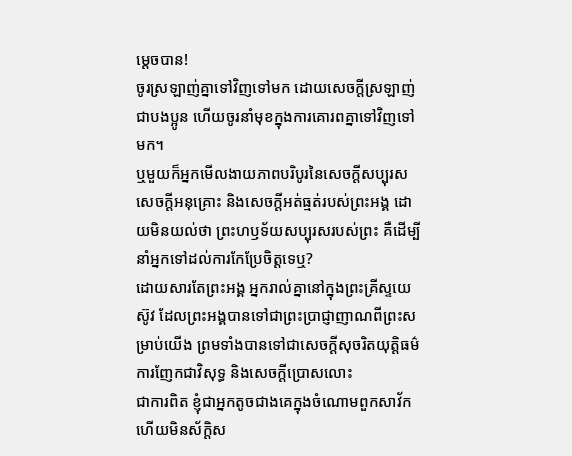ម្ដេចបាន!
ចូរស្រឡាញ់គ្នាទៅវិញទៅមក ដោយសេចក្ដីស្រឡាញ់ជាបងប្អូន ហើយចូរនាំមុខក្នុងការគោរពគ្នាទៅវិញទៅមក។
ឬមួយក៏អ្នកមើលងាយភាពបរិបូរនៃសេចក្ដីសប្បុរស សេចក្ដីអនុគ្រោះ និងសេចក្ដីអត់ធ្មត់របស់ព្រះអង្គ ដោយមិនយល់ថា ព្រះហឫទ័យសប្បុរសរបស់ព្រះ គឺដើម្បីនាំអ្នកទៅដល់ការកែប្រែចិត្តទេឬ?
ដោយសារតែព្រះអង្គ អ្នករាល់គ្នានៅក្នុងព្រះគ្រីស្ទយេស៊ូវ ដែលព្រះអង្គបានទៅជាព្រះប្រាជ្ញាញាណពីព្រះសម្រាប់យើង ព្រមទាំងបានទៅជាសេចក្ដីសុចរិតយុត្តិធម៌ ការញែកជាវិសុទ្ធ និងសេចក្ដីប្រោសលោះ
ជាការពិត ខ្ញុំជាអ្នកតូចជាងគេក្នុងចំណោមពួកសាវ័ក ហើយមិនស័ក្ដិស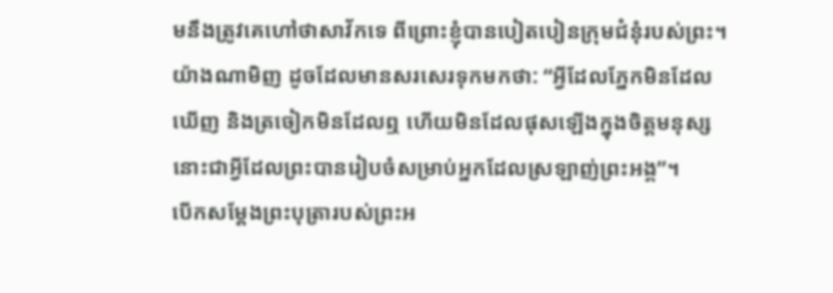មនឹងត្រូវគេហៅថាសាវ័កទេ ពីព្រោះខ្ញុំបានបៀតបៀនក្រុមជំនុំរបស់ព្រះ។
យ៉ាងណាមិញ ដូចដែលមានសរសេរទុកមកថា: “អ្វីដែលភ្នែកមិនដែលឃើញ និងត្រចៀកមិនដែលឮ ហើយមិនដែលផុសឡើងក្នុងចិត្តមនុស្ស នោះជាអ្វីដែលព្រះបានរៀបចំសម្រាប់អ្នកដែលស្រឡាញ់ព្រះអង្គ”។
បើកសម្ដែងព្រះបុត្រារបស់ព្រះអ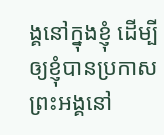ង្គនៅក្នុងខ្ញុំ ដើម្បីឲ្យខ្ញុំបានប្រកាសព្រះអង្គនៅ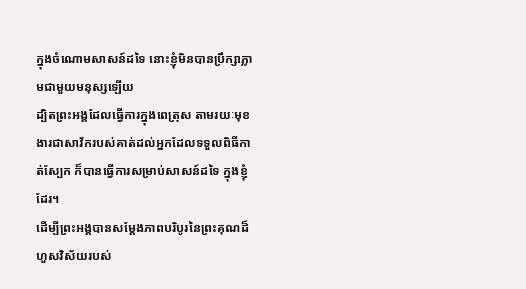ក្នុងចំណោមសាសន៍ដទៃ នោះខ្ញុំមិនបានប្រឹក្សាភ្លាមជាមួយមនុស្សឡើយ
ដ្បិតព្រះអង្គដែលធ្វើការក្នុងពេត្រុស តាមរយៈមុខងារជាសាវ័ករបស់គាត់ដល់អ្នកដែលទទួលពិធីកាត់ស្បែក ក៏បានធ្វើការសម្រាប់សាសន៍ដទៃ ក្នុងខ្ញុំដែរ។
ដើម្បីព្រះអង្គបានសម្ដែងភាពបរិបូរនៃព្រះគុណដ៏ហួសវិស័យរបស់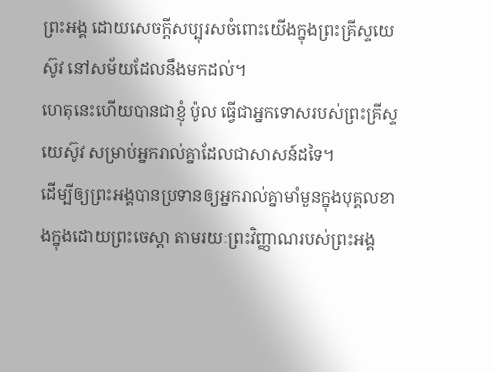ព្រះអង្គ ដោយសេចក្ដីសប្បុរសចំពោះយើងក្នុងព្រះគ្រីស្ទយេស៊ូវ នៅសម័យដែលនឹងមកដល់។
ហេតុនេះហើយបានជាខ្ញុំ ប៉ូល ធ្វើជាអ្នកទោសរបស់ព្រះគ្រីស្ទយេស៊ូវ សម្រាប់អ្នករាល់គ្នាដែលជាសាសន៍ដទៃ។
ដើម្បីឲ្យព្រះអង្គបានប្រទានឲ្យអ្នករាល់គ្នាមាំមួនក្នុងបុគ្គលខាងក្នុងដោយព្រះចេស្ដា តាមរយៈព្រះវិញ្ញាណរបស់ព្រះអង្គ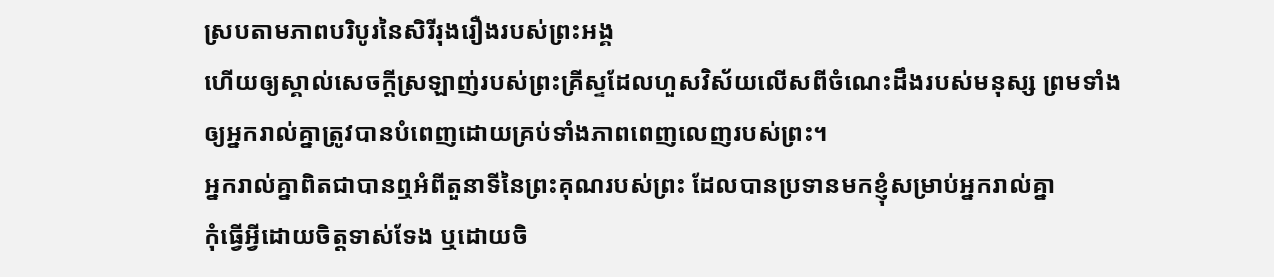ស្របតាមភាពបរិបូរនៃសិរីរុងរឿងរបស់ព្រះអង្គ
ហើយឲ្យស្គាល់សេចក្ដីស្រឡាញ់របស់ព្រះគ្រីស្ទដែលហួសវិស័យលើសពីចំណេះដឹងរបស់មនុស្ស ព្រមទាំងឲ្យអ្នករាល់គ្នាត្រូវបានបំពេញដោយគ្រប់ទាំងភាពពេញលេញរបស់ព្រះ។
អ្នករាល់គ្នាពិតជាបានឮអំពីតួនាទីនៃព្រះគុណរបស់ព្រះ ដែលបានប្រទានមកខ្ញុំសម្រាប់អ្នករាល់គ្នា
កុំធ្វើអ្វីដោយចិត្តទាស់ទែង ឬដោយចិ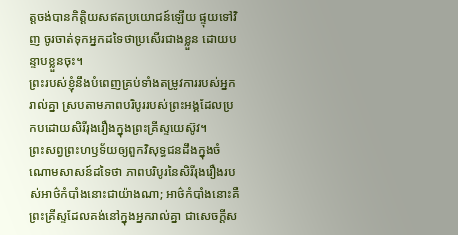ត្តចង់បានកិត្តិយសឥតប្រយោជន៍ឡើយ ផ្ទុយទៅវិញ ចូរចាត់ទុកអ្នកដទៃថាប្រសើរជាងខ្លួន ដោយបន្ទាបខ្លួនចុះ។
ព្រះរបស់ខ្ញុំនឹងបំពេញគ្រប់ទាំងតម្រូវការរបស់អ្នករាល់គ្នា ស្របតាមភាពបរិបូររបស់ព្រះអង្គដែលប្រកបដោយសិរីរុងរឿងក្នុងព្រះគ្រីស្ទយេស៊ូវ។
ព្រះសព្វព្រះហឫទ័យឲ្យពួកវិសុទ្ធជនដឹងក្នុងចំណោមសាសន៍ដទៃថា ភាពបរិបូរនៃសិរីរុងរឿងរបស់អាថ៌កំបាំងនោះជាយ៉ាងណា; អាថ៌កំបាំងនោះគឺព្រះគ្រីស្ទដែលគង់នៅក្នុងអ្នករាល់គ្នា ជាសេចក្ដីស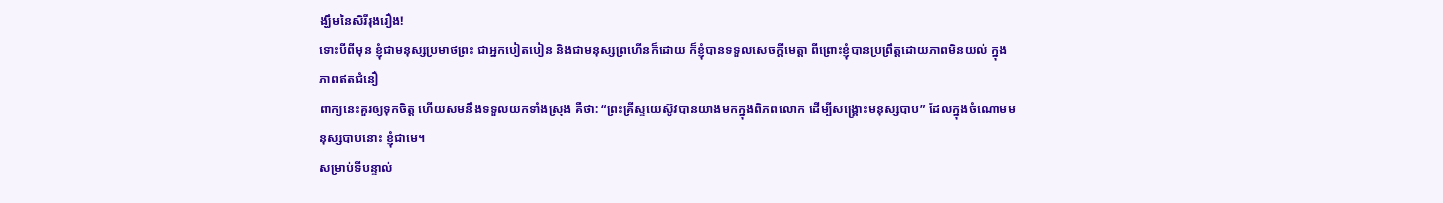ង្ឃឹមនៃសិរីរុងរឿង!
ទោះបីពីមុន ខ្ញុំជាមនុស្សប្រមាថព្រះ ជាអ្នកបៀតបៀន និងជាមនុស្សព្រហើនក៏ដោយ ក៏ខ្ញុំបានទទួលសេចក្ដីមេត្តា ពីព្រោះខ្ញុំបានប្រព្រឹត្តដោយភាពមិនយល់ ក្នុងភាពឥតជំនឿ
ពាក្យនេះគួរឲ្យទុកចិត្ត ហើយសមនឹងទទួលយកទាំងស្រុង គឺថា: “ព្រះគ្រីស្ទយេស៊ូវបានយាងមកក្នុងពិភពលោក ដើម្បីសង្គ្រោះមនុស្សបាប” ដែលក្នុងចំណោមមនុស្សបាបនោះ ខ្ញុំជាមេ។
សម្រាប់ទីបន្ទាល់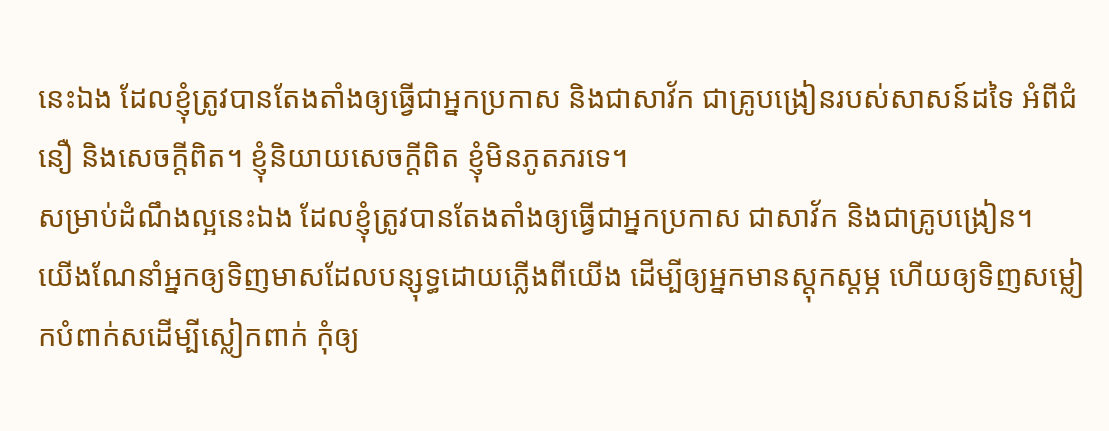នេះឯង ដែលខ្ញុំត្រូវបានតែងតាំងឲ្យធ្វើជាអ្នកប្រកាស និងជាសាវ័ក ជាគ្រូបង្រៀនរបស់សាសន៍ដទៃ អំពីជំនឿ និងសេចក្ដីពិត។ ខ្ញុំនិយាយសេចក្ដីពិត ខ្ញុំមិនភូតភរទេ។
សម្រាប់ដំណឹងល្អនេះឯង ដែលខ្ញុំត្រូវបានតែងតាំងឲ្យធ្វើជាអ្នកប្រកាស ជាសាវ័ក និងជាគ្រូបង្រៀន។
យើងណែនាំអ្នកឲ្យទិញមាសដែលបន្សុទ្ធដោយភ្លើងពីយើង ដើម្បីឲ្យអ្នកមានស្ដុកស្ដម្ភ ហើយឲ្យទិញសម្លៀកបំពាក់សដើម្បីស្លៀកពាក់ កុំឲ្យ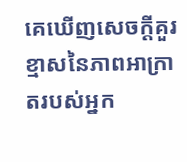គេឃើញសេចក្ដីគួរខ្មាសនៃភាពអាក្រាតរបស់អ្នក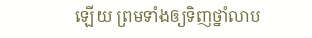ឡើយ ព្រមទាំងឲ្យទិញថ្នាំលាប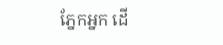ភ្នែកអ្នក ដើ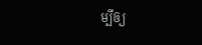ម្បីឲ្យ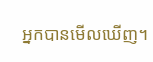អ្នកបានមើលឃើញ។